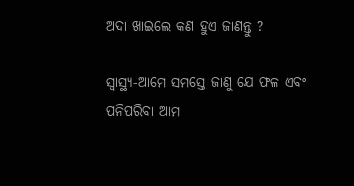ଅଦା ଖାଇଲେ କଣ ହୁଏ ଜାଣନ୍ତୁ ?

ସ୍ୱାସ୍ଥ୍ୟ-ଆମେ ସମସ୍ତେ ଜାଣୁ ଯେ ଫଳ ଏବଂ ପନିପରିବା ଆମ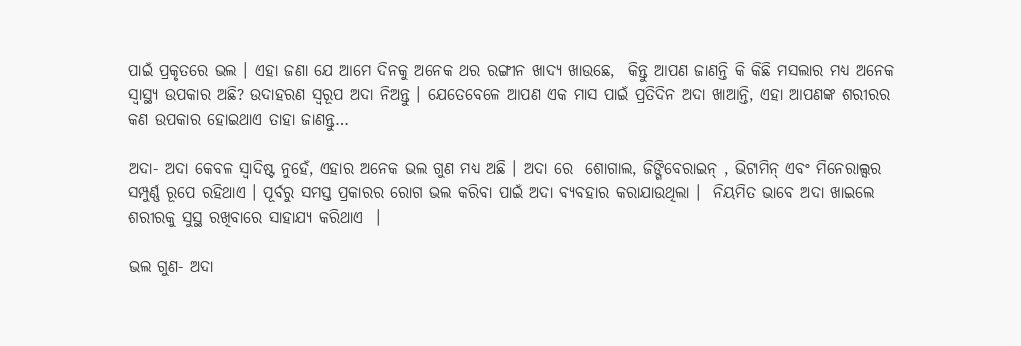ପାଇଁ ପ୍ରକୃତରେ ଭଲ । ଏହା ଜଣା ଯେ ଆମେ ଦିନକୁ ଅନେକ ଥର ରଙ୍ଗୀନ ଖାଦ୍ୟ ଖାଉଛେ,  କିନ୍ତୁ ଆପଣ ଜାଣନ୍ତି କି କିଛି ମସଲାର ମଧ୍ୟ ଅନେକ ସ୍ୱାସ୍ଥ୍ୟ ଉପକାର ଅଛି? ଉଦାହରଣ ସ୍ୱରୂପ ଅଦା ନିଅନ୍ତୁ । ଯେତେବେଳେ ଆପଣ ଏକ ମାସ ପାଇଁ ପ୍ରତିଦିନ ଅଦା ଖାଆନ୍ତି, ଏହା ଆପଣଙ୍କ ଶରୀରର କଣ ଉପକାର ହୋଇଥାଏ ତାହା ଜାଣନ୍ତୁ…

ଅଦା- ଅଦା କେବଳ ସ୍ୱାଦିଷ୍ଟ ନୁହେଁ, ଏହାର ଅନେକ ଭଲ ଗୁଣ ମଧ୍ୟ ଅଛି । ଅଦା ରେ  ଶୋଗାଲ, ଜିଙ୍ଗିବେରାଇନ୍ , ଭିଟାମିନ୍ ଏବଂ ମିନେରାଲ୍ସର ସମ୍ପୁର୍ଣ୍ଣ ରୂପେ ରହିଥାଏ । ପୂର୍ବରୁ ସମସ୍ତ ପ୍ରକାରର ରୋଗ ଭଲ କରିବା ପାଇଁ ଅଦା ବ୍ୟବହାର କରାଯାଉଥିଲା ।  ନିୟମିତ ଭାବେ ଅଦା ଖାଇଲେ ଶରୀରକୁ ସୁସ୍ଥ ରଖିବାରେ ସାହାଯ୍ୟ କରିଥାଏ  ।

ଭଲ ଗୁଣ- ଅଦା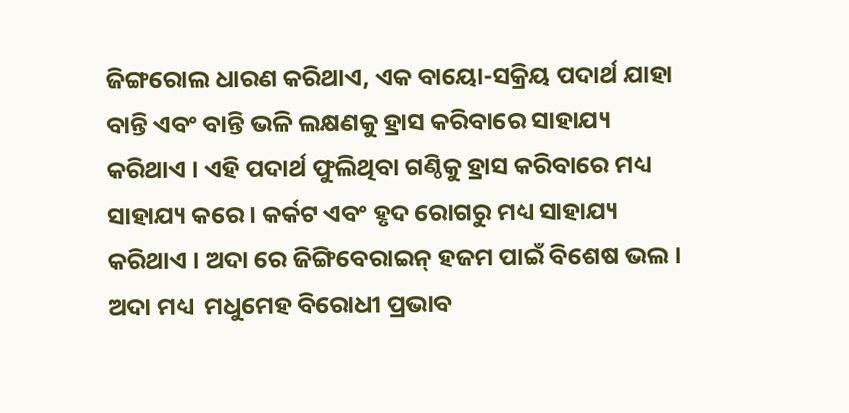ଜିଙ୍ଗରୋଲ ଧାରଣ କରିଥାଏ, ଏକ ବାୟୋ-ସକ୍ରିୟ ପଦାର୍ଥ ଯାହା ବାନ୍ତି ଏବଂ ବାନ୍ତି ଭଳି ଲକ୍ଷଣକୁ ହ୍ରାସ କରିବାରେ ସାହାଯ୍ୟ କରିଥାଏ । ଏହି ପଦାର୍ଥ ଫୁଲିଥିବା ଗଣ୍ଠିକୁ ହ୍ରାସ କରିବାରେ ମଧ୍ୟ ସାହାଯ୍ୟ କରେ । କର୍କଟ ଏବଂ ହୃଦ ରୋଗରୁ ମଧ୍ୟ ସାହାଯ୍ୟ କରିଥାଏ । ଅଦା ରେ ଜିଙ୍ଗିବେରାଇନ୍ ହଜମ ପାଇଁ ବିଶେଷ ଭଲ । ଅଦା ମଧ୍ୟ  ମଧୁମେହ ବିରୋଧୀ ପ୍ରଭାବ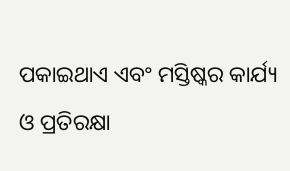ପକାଇଥାଏ ଏବଂ ମସ୍ତିଷ୍କର କାର୍ଯ୍ୟ ଓ ପ୍ରତିରକ୍ଷା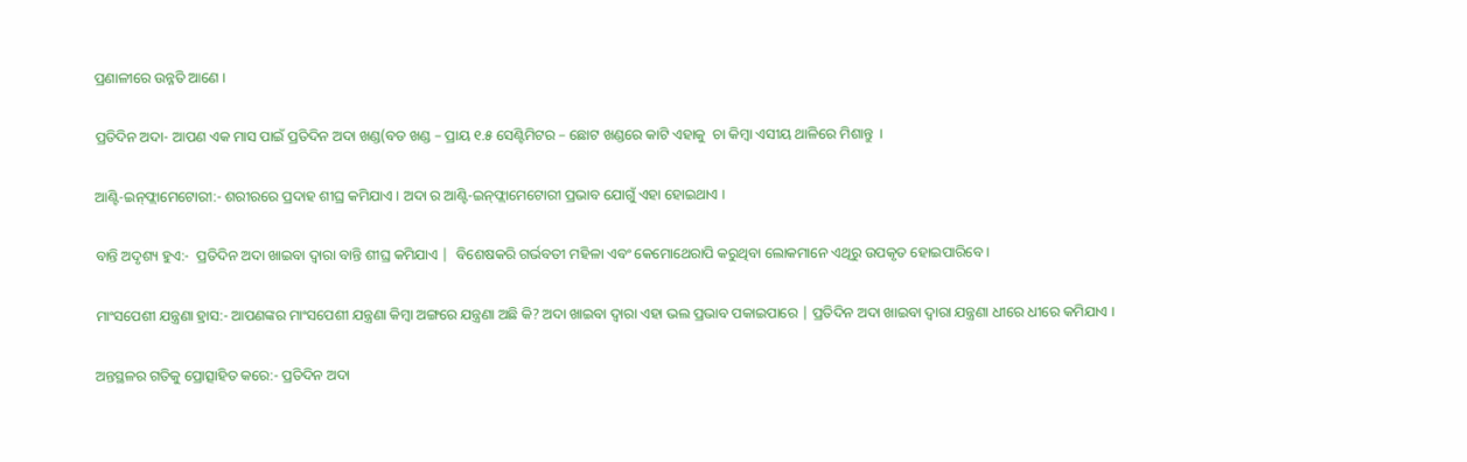ପ୍ରଣାଳୀରେ ଉନ୍ନତି ଆଣେ ।

ପ୍ରତିଦିନ ଅଦା- ଆପଣ ଏକ ମାସ ପାଇଁ ପ୍ରତିଦିନ ଅଦା ଖଣ୍ଡ(ବଡ ଖଣ୍ଡ – ପ୍ରାୟ ୧.୫ ସେଣ୍ଟିମିଟର – ଛୋଟ ଖଣ୍ଡରେ କାଟି ଏହାକୁ  ଚା କିମ୍ବା ଏସୀୟ ଥାଳିରେ ମିଶାନ୍ତୁ  ।

ଆଣ୍ଟି-ଇନ୍‌ଫ୍ଲାମେଟୋରୀ:- ଶରୀରରେ ପ୍ରଦାହ ଶୀଘ୍ର କମିଯାଏ । ଅଦା ର ଆଣ୍ଟି-ଇନ୍‌ଫ୍ଲାମେଟୋରୀ ପ୍ରଭାବ ଯୋଗୁଁ ଏହା ହୋଇଥାଏ ।

ବାନ୍ତି ଅଦୃଶ୍ୟ ହୁଏ:-  ପ୍ରତିଦିନ ଅଦା ଖାଇବା ଦ୍ୱାରା ବାନ୍ତି ଶୀଘ୍ର କମିଯାଏ |  ବିଶେଷକରି ଗର୍ଭବତୀ ମହିଳା ଏବଂ କେମୋଥେରାପି କରୁଥିବା ଲୋକମାନେ ଏଥିରୁ ଉପକୃତ ହୋଇପାରିବେ ।

ମାଂସପେଶୀ ଯନ୍ତ୍ରଣା ହ୍ରାସ:- ଆପଣଙ୍କର ମାଂସପେଶୀ ଯନ୍ତ୍ରଣା କିମ୍ବା ଅଙ୍ଗରେ ଯନ୍ତ୍ରଣା ଅଛି କି? ଅଦା ଖାଇବା ଦ୍ୱାରା ଏହା ଭଲ ପ୍ରଭାବ ପକାଇପାରେ | ପ୍ରତିଦିନ ଅଦା ଖାଇବା ଦ୍ୱାରା ଯନ୍ତ୍ରଣା ଧୀରେ ଧୀରେ କମିଯାଏ ।

ଅନ୍ତସ୍ଥଳର ଗତିକୁ ପ୍ରୋତ୍ସାହିତ କରେ:- ପ୍ରତିଦିନ ଅଦା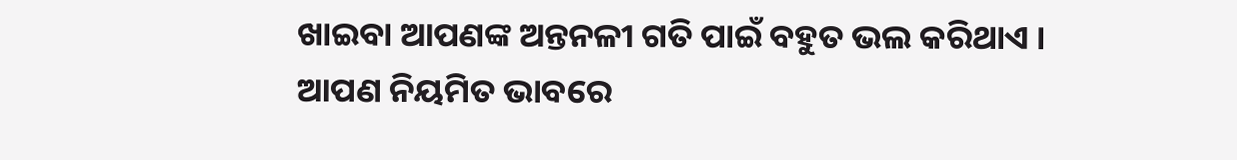ଖାଇବା ଆପଣଙ୍କ ଅନ୍ତନଳୀ ଗତି ପାଇଁ ବହୁତ ଭଲ କରିଥାଏ । ଆପଣ ନିୟମିତ ଭାବରେ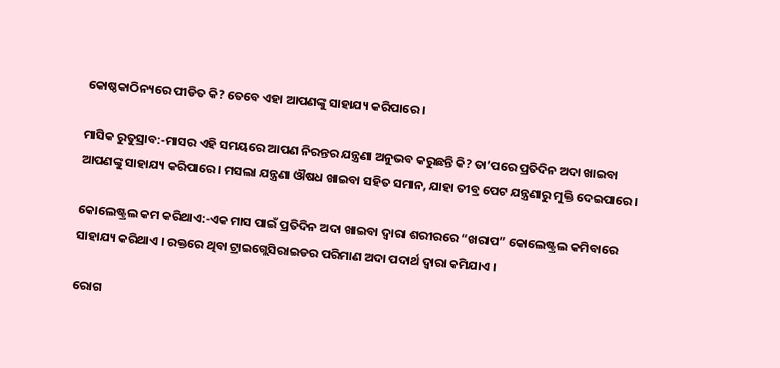କୋଷ୍ଠକାଠିନ୍ୟରେ ପୀଡିତ କି? ତେବେ ଏହା ଆପଣଙ୍କୁ ସାହାଯ୍ୟ କରିପାରେ ।

ମାସିକ ରୁତୁସ୍ରାବ:-ମାସର ଏହି ସମୟରେ ଆପଣ ନିରନ୍ତର ଯନ୍ତ୍ରଣା ଅନୁଭବ କରୁଛନ୍ତି କି? ତା’ପରେ ପ୍ରତିଦିନ ଅଦା ଖାଇବା ଆପଣଙ୍କୁ ସାହାଯ୍ୟ କରିପାରେ । ମସଲା ଯନ୍ତ୍ରଣା ଔଷଧ ଖାଇବା ସହିତ ସମାନ, ଯାହା ତୀବ୍ର ପେଟ ଯନ୍ତ୍ରଣାରୁ ମୁକ୍ତି ଦେଇପାରେ ।

କୋଲେଷ୍ଟ୍ରଲ କମ କରିଥାଏ:-ଏକ ମାସ ପାଇଁ ପ୍ରତିଦିନ ଅଦା ଖାଇବା ଦ୍ୱାରା ଶରୀରରେ “ଖରାପ” କୋଲେଷ୍ଟ୍ରଲ କମିବାରେ ସାହାଯ୍ୟ କରିଥାଏ । ରକ୍ତରେ ଥିବା ଟ୍ରାଇଗ୍ଲେସିରାଇଡର ପରିମାଣ ଅଦା ପଦାର୍ଥ ଦ୍ୱାରା କମିଯାଏ ।

ରୋଗ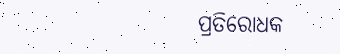ପ୍ରତିରୋଧକ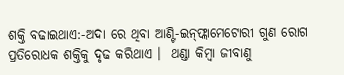ଶକ୍ତି ବଢାଇଥାଏ:-ଅଦା ରେ ଥିବା ଆଣ୍ଟି-ଇନ୍‌ଫ୍ଲାମେଟୋରୀ ଗୁଣ ରୋଗ ପ୍ରତିରୋଧକ ଶକ୍ତିକୁ ଦୃଢ କରିଥାଏ ।  ଥଣ୍ଡା କିମ୍ବା ଜୀବାଣୁ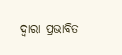ଦ୍ୱାରା ପ୍ରଭାବିତ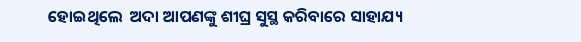ହୋଇଥିଲେ  ଅଦା ଆପଣଙ୍କୁ ଶୀଘ୍ର ସୁସ୍ଥ କରିବାରେ ସାହାଯ୍ୟ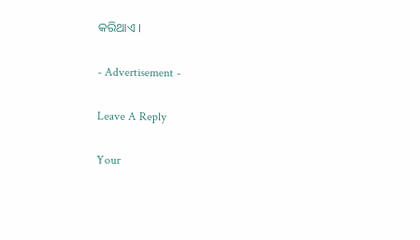କରିଥାଏ ।

- Advertisement -

Leave A Reply

Your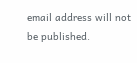email address will not be published.